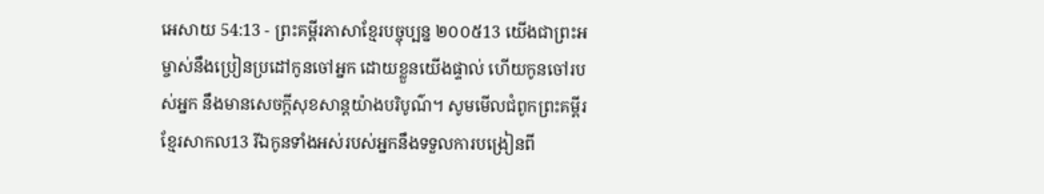អេសាយ 54:13 - ព្រះគម្ពីរភាសាខ្មែរបច្ចុប្បន្ន ២០០៥13 យើងជាព្រះអម្ចាស់នឹងប្រៀនប្រដៅកូនចៅអ្នក ដោយខ្លួនយើងផ្ទាល់ ហើយកូនចៅរបស់អ្នក នឹងមានសេចក្ដីសុខសាន្តយ៉ាងបរិបូណ៌។ សូមមើលជំពូកព្រះគម្ពីរខ្មែរសាកល13 រីឯកូនទាំងអស់របស់អ្នកនឹងទទួលការបង្រៀនពី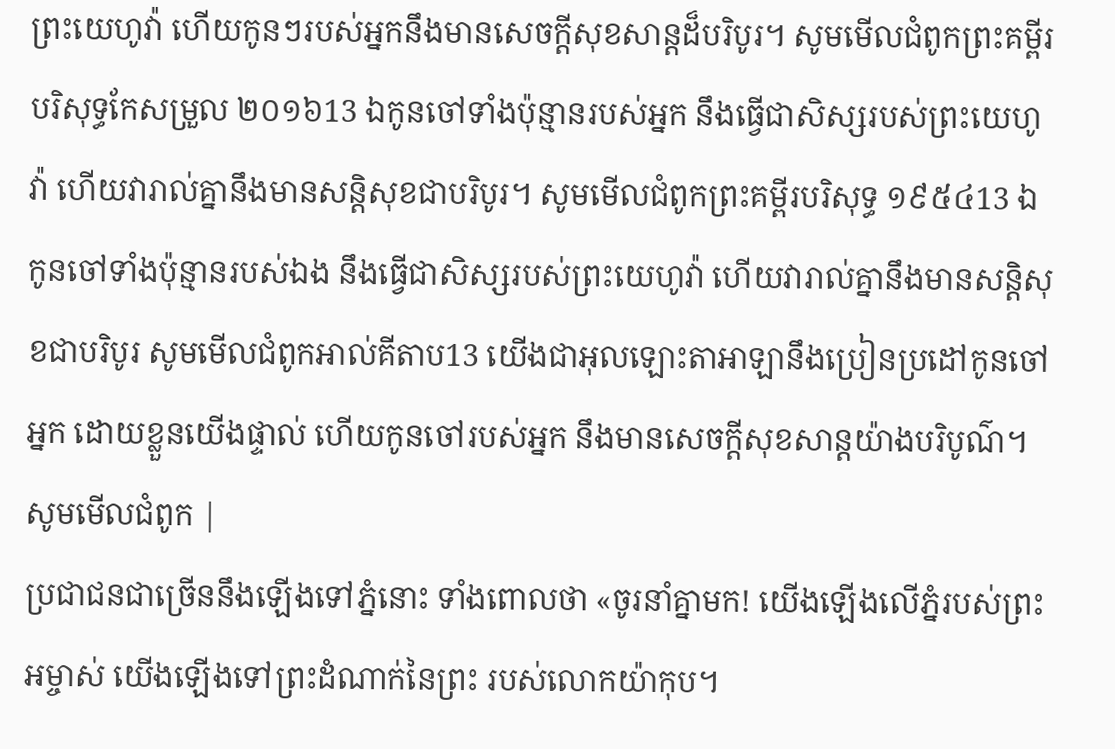ព្រះយេហូវ៉ា ហើយកូនៗរបស់អ្នកនឹងមានសេចក្ដីសុខសាន្តដ៏បរិបូរ។ សូមមើលជំពូកព្រះគម្ពីរបរិសុទ្ធកែសម្រួល ២០១៦13 ឯកូនចៅទាំងប៉ុន្មានរបស់អ្នក នឹងធ្វើជាសិស្សរបស់ព្រះយេហូវ៉ា ហើយវារាល់គ្នានឹងមានសន្តិសុខជាបរិបូរ។ សូមមើលជំពូកព្រះគម្ពីរបរិសុទ្ធ ១៩៥៤13 ឯកូនចៅទាំងប៉ុន្មានរបស់ឯង នឹងធ្វើជាសិស្សរបស់ព្រះយេហូវ៉ា ហើយវារាល់គ្នានឹងមានសន្តិសុខជាបរិបូរ សូមមើលជំពូកអាល់គីតាប13 យើងជាអុលឡោះតាអាឡានឹងប្រៀនប្រដៅកូនចៅអ្នក ដោយខ្លួនយើងផ្ទាល់ ហើយកូនចៅរបស់អ្នក នឹងមានសេចក្ដីសុខសាន្តយ៉ាងបរិបូណ៌។ សូមមើលជំពូក |
ប្រជាជនជាច្រើននឹងឡើងទៅភ្នំនោះ ទាំងពោលថា «ចូរនាំគ្នាមក! យើងឡើងលើភ្នំរបស់ព្រះអម្ចាស់ យើងឡើងទៅព្រះដំណាក់នៃព្រះ របស់លោកយ៉ាកុប។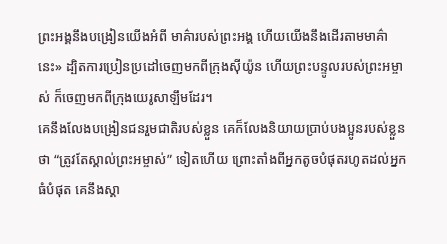ព្រះអង្គនឹងបង្រៀនយើងអំពី មាគ៌ារបស់ព្រះអង្គ ហើយយើងនឹងដើរតាមមាគ៌ានេះ» ដ្បិតការប្រៀនប្រដៅចេញមកពីក្រុងស៊ីយ៉ូន ហើយព្រះបន្ទូលរបស់ព្រះអម្ចាស់ ក៏ចេញមកពីក្រុងយេរូសាឡឹមដែរ។
គេនឹងលែងបង្រៀនជនរួមជាតិរបស់ខ្លួន គេក៏លែងនិយាយប្រាប់បងប្អូនរបស់ខ្លួនថា “ត្រូវតែស្គាល់ព្រះអម្ចាស់” ទៀតហើយ ព្រោះតាំងពីអ្នកតូចបំផុតរហូតដល់អ្នកធំបំផុត គេនឹងស្គា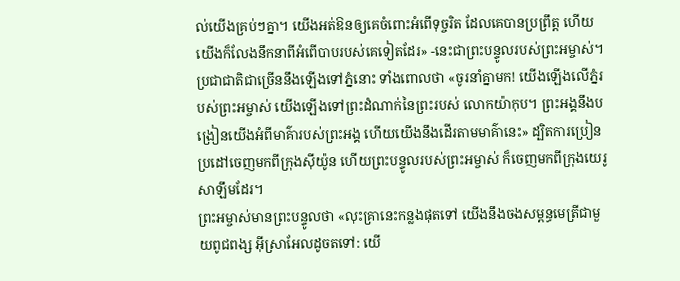ល់យើងគ្រប់ៗគ្នា។ យើងអត់ឱនឲ្យគេចំពោះអំពើទុច្ចរិត ដែលគេបានប្រព្រឹត្ត ហើយយើងក៏លែងនឹកនាពីអំពើបាបរបស់គេទៀតដែរ» -នេះជាព្រះបន្ទូលរបស់ព្រះអម្ចាស់។
ប្រជាជាតិជាច្រើននឹងឡើងទៅភ្នំនោះ ទាំងពោលថា «ចូរនាំគ្នាមក! យើងឡើងលើភ្នំរបស់ព្រះអម្ចាស់ យើងឡើងទៅព្រះដំណាក់នៃព្រះរបស់ លោកយ៉ាកុប។ ព្រះអង្គនឹងបង្រៀនយើងអំពីមាគ៌ារបស់ព្រះអង្គ ហើយយើងនឹងដើរតាមមាគ៌ានេះ» ដ្បិតការប្រៀនប្រដៅចេញមកពីក្រុងស៊ីយ៉ូន ហើយព្រះបន្ទូលរបស់ព្រះអម្ចាស់ ក៏ចេញមកពីក្រុងយេរូសាឡឹមដែរ។
ព្រះអម្ចាស់មានព្រះបន្ទូលថា «លុះគ្រានេះកន្លងផុតទៅ យើងនឹងចងសម្ពន្ធមេត្រីជាមួយពូជពង្ស អ៊ីស្រាអែលដូចតទៅ: យើ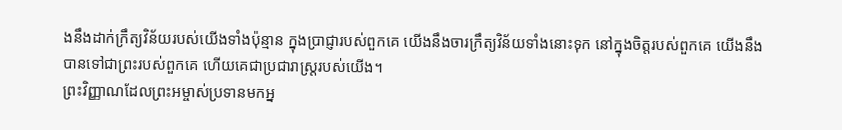ងនឹងដាក់ក្រឹត្យវិន័យរបស់យើងទាំងប៉ុន្មាន ក្នុងប្រាជ្ញារបស់ពួកគេ យើងនឹងចារក្រឹត្យវិន័យទាំងនោះទុក នៅក្នុងចិត្តរបស់ពួកគេ យើងនឹងបានទៅជាព្រះរបស់ពួកគេ ហើយគេជាប្រជារាស្ត្ររបស់យើង។
ព្រះវិញ្ញាណដែលព្រះអម្ចាស់ប្រទានមកអ្ន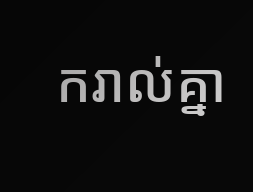ករាល់គ្នា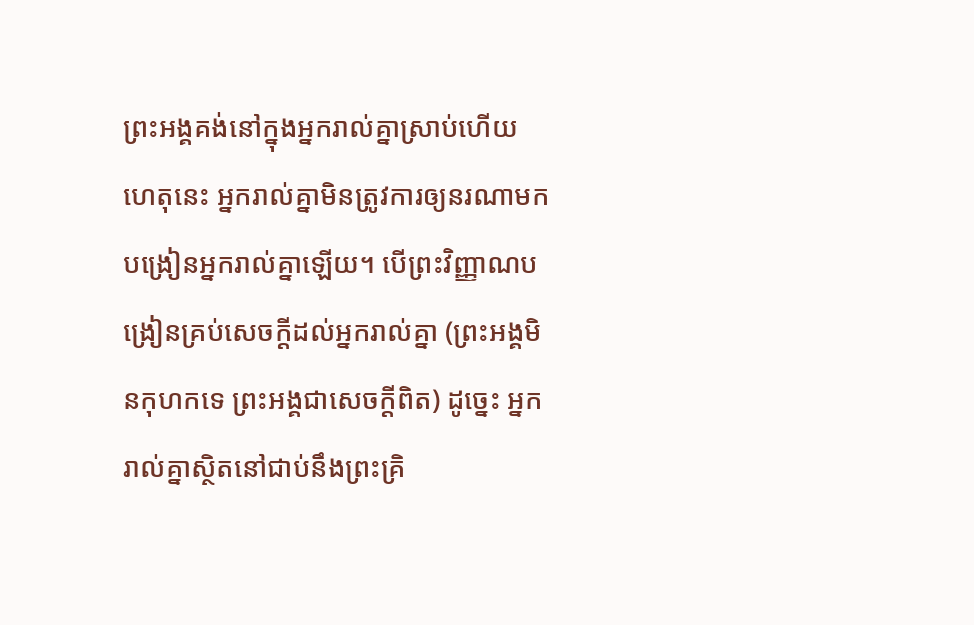ព្រះអង្គគង់នៅក្នុងអ្នករាល់គ្នាស្រាប់ហើយ ហេតុនេះ អ្នករាល់គ្នាមិនត្រូវការឲ្យនរណាមកបង្រៀនអ្នករាល់គ្នាឡើយ។ បើព្រះវិញ្ញាណបង្រៀនគ្រប់សេចក្ដីដល់អ្នករាល់គ្នា (ព្រះអង្គមិនកុហកទេ ព្រះអង្គជាសេចក្ដីពិត) ដូច្នេះ អ្នករាល់គ្នាស្ថិតនៅជាប់នឹងព្រះគ្រិ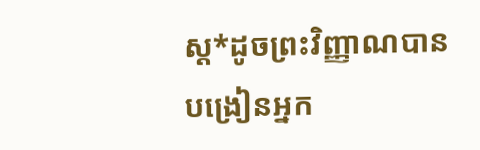ស្ត*ដូចព្រះវិញ្ញាណបានបង្រៀនអ្នក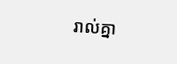រាល់គ្នា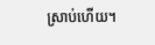ស្រាប់ហើយ។